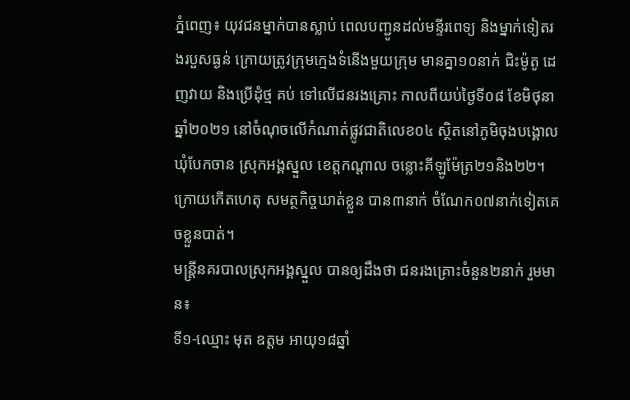ភ្នំពេញ៖ យុវជនម្នាក់បានស្លាប់ ពេលបញ្ជូនដល់មន្ទីរពេទ្យ និងម្នាក់ទៀតរងរបួសធ្ងន់ ក្រោយត្រូវក្រុមក្មេងទំនើងមួយក្រុម មានគ្នា១០នាក់ ជិះម៉ូតូ ដេញវាយ និងប្រើដុំថ្ម គប់ ទៅលើជនរងគ្រោះ កាលពីយប់ថ្ងៃទី០៨ ខែមិថុនា ឆ្នាំ២០២១ នៅចំណុចលើកំណាត់ផ្លូវជាតិលេខ០៤ ស្ថិតនៅភូមិចុងបង្គោល ឃុំបែកចាន ស្រុកអង្គស្នួល ខេត្តកណ្ដាល ចន្លោះគីឡូម៉ែត្រ២១និង២២។ ក្រោយកើតហេតុ សមត្ថកិច្ចឃាត់ខ្លួន បាន៣នាក់ ចំណែក០៧នាក់ទៀតគេចខ្លួនបាត់។
មន្ត្រីនគរបាលស្រុកអង្គស្នួល បានឲ្យដឹងថា ជនរងគ្រោះចំនួន២នាក់ រួមមាន៖
ទី១-ឈ្មោះ មុត ឧត្តម អាយុ១៨ឆ្នាំ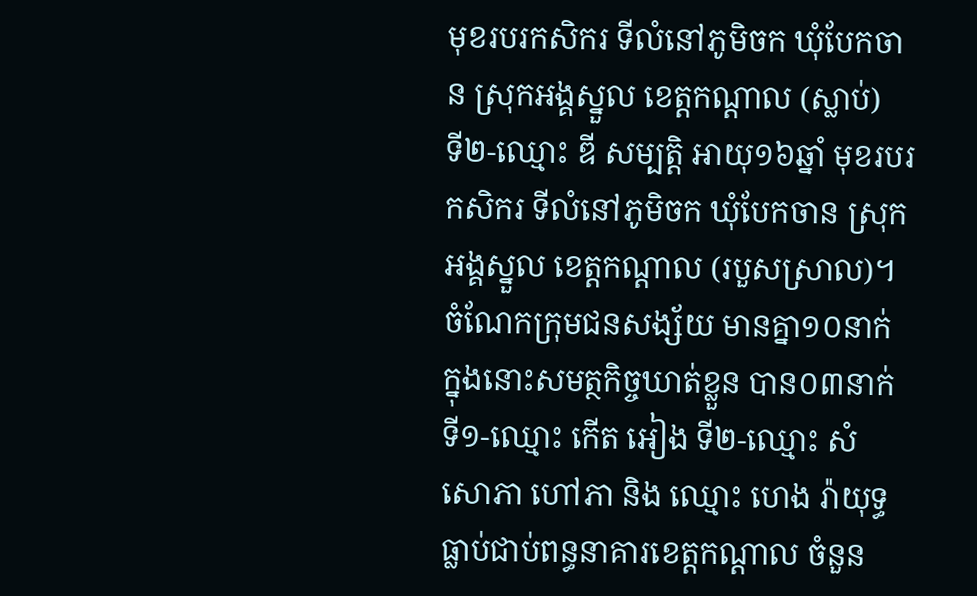មុខរបរកសិករ ទីលំនៅភូមិចក ឃុំបែកចាន ស្រុកអង្គស្នួល ខេត្តកណ្ដាល (ស្លាប់)
ទី២-ឈ្មោះ ឌី សម្បត្តិ អាយុ១៦ឆ្នាំ មុខរបរកសិករ ទីលំនៅភូមិចក ឃុំបែកចាន ស្រុកអង្គស្នួល ខេត្តកណ្ដាល (របួសស្រាល)។
ចំណែកក្រុមជនសង្ស័យ មានគ្នា១០នាក់ ក្នុងនោះសមត្ថកិច្ចឃាត់ខ្លួន បាន០៣នាក់ ទី១-ឈ្មោះ កើត អៀង ទី២-ឈ្មោះ សំ សោភា ហៅភា និង ឈ្មោះ ហេង រ៉ាយុទ្ធ ធ្លាប់ជាប់ពន្ធនាគារខេត្តកណ្ដាល ចំនួន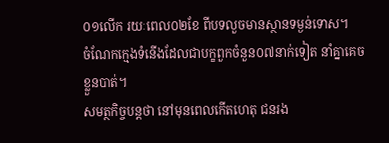០១លើក រយៈពេល០២ខែ ពីបទលួចមានស្ថានទម្ងន់ទោស។
ចំណែកក្មេងទំនើងដែលជាបក្ខពួកចំនួន០៧នាក់ទៀត នាំគ្នាគេចខ្លួនបាត់។
សមត្ថកិច្ចបន្តថា នៅមុនពេលកើតហេតុ ជនរង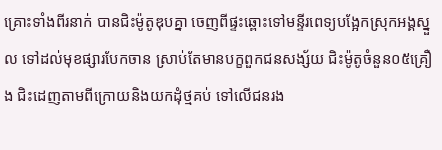គ្រោះទាំងពីរនាក់ បានជិះម៉ូតូឌុបគ្នា ចេញពីផ្ទះឆ្ពោះទៅមន្ទីរពេទ្យបង្អែកស្រុកអង្គស្នួល ទៅដល់មុខផ្សារបែកចាន ស្រាប់តែមានបក្ខពួកជនសង្ស័យ ជិះម៉ូតូចំនួន០៥គ្រឿង ជិះដេញតាមពីក្រោយនិងយកដុំថ្មគប់ ទៅលើជនរង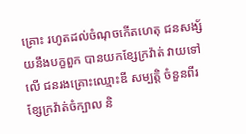គ្រោះ រហូតដល់ចំណុចកើតហេតុ ជនសង្ស័យនឹងបក្ខពួក បានយកខ្សែក្រវ៉ាត់ វាយទៅលើ ជនរងគ្រោះឈ្មោះឌី សម្បត្តិ ចំនួនពីរខ្សែក្រវ៉ាត់ចំក្បាល និ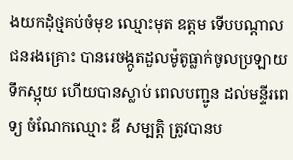ងយកដុំថ្មគប់ចំមុខ ឈ្មោះមុត ឧត្ដម ទើបបណ្ដាលជនរងគ្រោះ បានរេចង្កូតដួលម៉ូតូធ្លាក់ចូលប្រឡាយ ទឹកស្អុយ ហើយបានស្លាប់ ពេលបញ្ជូន ដល់មន្ទីរពេទ្យ ចំណែកឈ្មោះ ឌី សម្បត្តិ ត្រូវបានប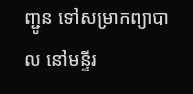ញ្ជូន ទៅសម្រាកព្យាបាល នៅមន្ទីរ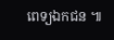ពេទ្យឯកជន ៕